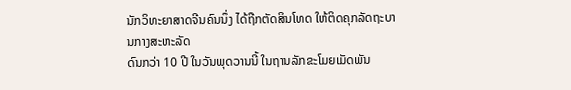ນັກວິທະຍາສາດຈີນຄົນນຶ່ງ ໄດ້ຖືກຕັດສິນໂທດ ໃຫ້ຕິດຄຸກລັດຖະບານກາງສະຫະລັດ
ດົນກວ່າ 10 ປີ ໃນວັນພຸດວານນີ້ ໃນຖານລັກຂະໂມຍເມັດພັນ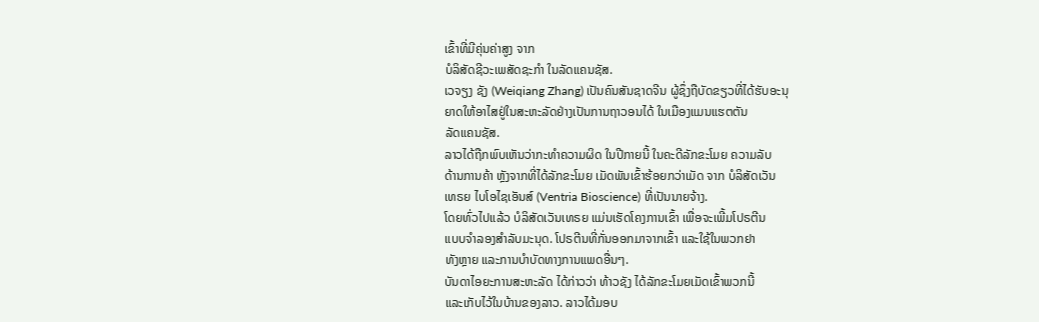ເຂົ້າທີ່ມີຄຸ່ນຄ່າສູງ ຈາກ
ບໍລິສັດຊີວະເພສັດຊະກຳ ໃນລັດແຄນຊັສ.
ເວຈຽງ ຊັງ (Weiqiang Zhang) ເປັນຄົນສັນຊາດຈີນ ຜູ້ຊຶ່ງຖືບັດຂຽວທີ່ໄດ້ຮັບອະນຸ
ຍາດໃຫ້ອາໄສຢູ່ໃນສະຫະລັດຢ່າງເປັນການຖາວອນໄດ້ ໃນເມືອງແມນແຮຕຕັນ
ລັດແຄນຊັສ.
ລາວໄດ້ຖືກພົບເຫັນວ່າກະທຳຄວາມຜິດ ໃນປີກາຍນີ້ ໃນຄະດີລັກຂະໂມຍ ຄວາມລັບ
ດ້ານການຄ້າ ຫຼັງຈາກທີ່ໄດ້ລັກຂະໂມຍ ເມັດພັນເຂົ້າຮ້ອຍກວ່າເມັດ ຈາກ ບໍລິສັດເວັນ
ເທຣຍ ໄບໂອໄຊເອັນສ໌ (Ventria Bioscience) ທີ່ເປັນນາຍຈ້າງ.
ໂດຍທົ່ວໄປແລ້ວ ບໍລິສັດເວັນເທຣຍ ແມ່ນເຮັດໂຄງການເຂົ້າ ເພື່ອຈະເພີ້ມໂປຣຕີນ
ແບບຈຳລອງສຳລັບມະນຸດ. ໂປຣຕີນທີ່ກັ່ນອອກມາຈາກເຂົ້າ ແລະໃຊ້ໃນພວກຢາ
ທັງຫຼາຍ ແລະການບຳບັດທາງການແພດອື່ນໆ.
ບັນດາໄອຍະການສະຫະລັດ ໄດ້ກ່າວວ່າ ທ້າວຊັງ ໄດ້ລັກຂະໂມຍເມັດເຂົ້າພວກນີ້
ແລະເກັບໄວ້ໃນບ້ານຂອງລາວ. ລາວໄດ້ມອບ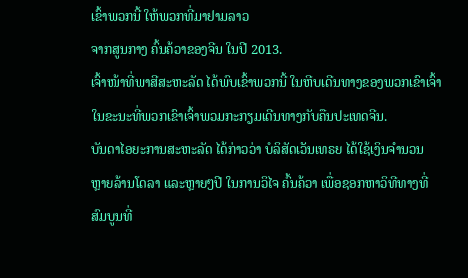ເຂົ້າພວກນີ້ ໃຫ້ພວກທີ່ມາຢາມລາວ
ຈາກສູນກາງ ຄົ້ນຄ້ວາຂອງຈີນ ໃນປີ 2013.
ເຈົ້າໜ້າທີ່ພາສີສະຫະລັດ ໄດ້ພົບເຂົ້າພວກນີ້ ໃນຫີບເດີນທາງຂອງພວກເຂົາເຈົ້າ
ໃນຂະນະທີ່ພວກເຂົາເຈົ້າພວມກະກຽມເດີນທາງກັບຄືນປະເທດຈີນ.
ບັນດາໄອຍະການສະຫະລັດ ໄດ້ກ່າວວ່າ ບໍລິສັດເວັນເທຣຍ ໄດ້ໃຊ້ເງິນຈຳນວນ
ຫຼາຍລ້ານໂດລາ ແລະຫຼາຍໆປີ ໃນການວິໄຈ ຄົ້ນຄ້ວາ ເພື່ອຊອກຫາວິທີທາງທີ່
ສົມບູນທີ່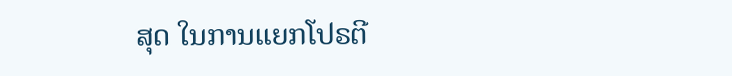ສຸດ ໃນການແຍກໂປຣຕີ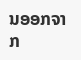ນອອກຈາກ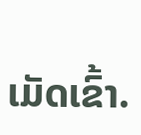ເມັດເຂົ້າ.